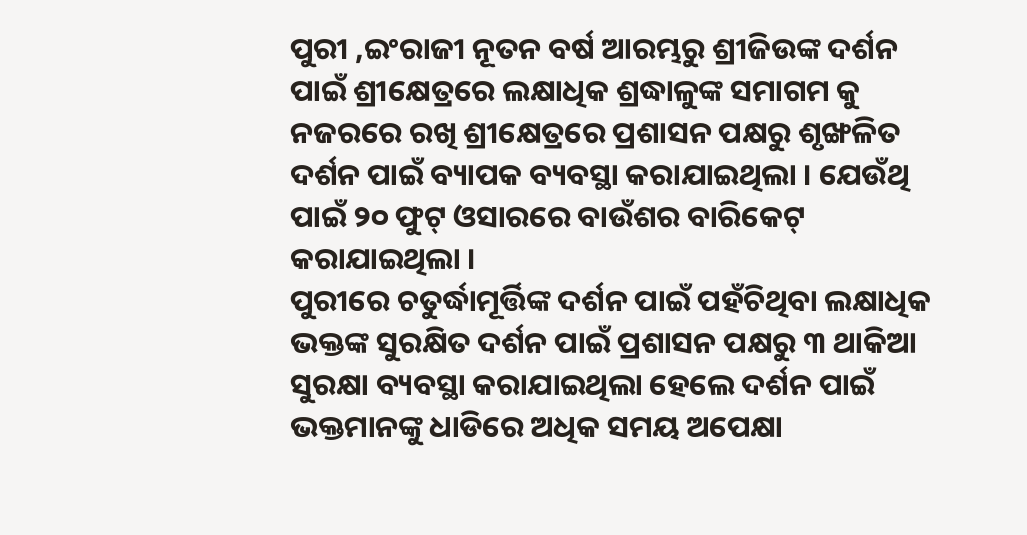ପୁରୀ ,ଇଂରାଜୀ ନୂତନ ବର୍ଷ ଆରମ୍ଭରୁ ଶ୍ରୀଜିଉଙ୍କ ଦର୍ଶନ ପାଇଁ ଶ୍ରୀକ୍ଷେତ୍ରରେ ଲକ୍ଷାଧିକ ଶ୍ରଦ୍ଧାଳୁଙ୍କ ସମାଗମ କୁ ନଜରରେ ରଖି ଶ୍ରୀକ୍ଷେତ୍ରରେ ପ୍ରଶାସନ ପକ୍ଷରୁ ଶୃଙ୍ଖଳିତ ଦର୍ଶନ ପାଇଁ ବ୍ୟାପକ ବ୍ୟବସ୍ଥା କରାଯାଇଥିଲା । ଯେଉଁଥି ପାଇଁ ୨୦ ଫୁଟ୍ ଓସାରରେ ବାଉଁଶର ବାରିକେଟ୍ କରାଯାଇଥିଲା ।
ପୁରୀରେ ଚତୁର୍ଦ୍ଧାମୂର୍ତ୍ତିଙ୍କ ଦର୍ଶନ ପାଇଁ ପହଁଚିଥିବା ଲକ୍ଷାଧିକ ଭକ୍ତଙ୍କ ସୁରକ୍ଷିତ ଦର୍ଶନ ପାଇଁ ପ୍ରଶାସନ ପକ୍ଷରୁ ୩ ଥାକିଆ ସୁରକ୍ଷା ବ୍ୟବସ୍ଥା କରାଯାଇଥିଲା ହେଲେ ଦର୍ଶନ ପାଇଁ ଭକ୍ତମାନଙ୍କୁ ଧାଡିରେ ଅଧିକ ସମୟ ଅପେକ୍ଷା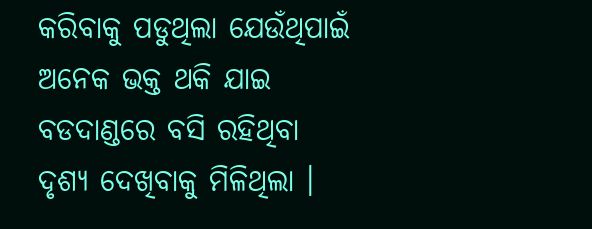କରିବାକୁ ପଡୁଥିଲା ଯେଉଁଥିପାଇଁ ଅନେକ ଭକ୍ତ ଥକି ଯାଇ ବଡଦାଣ୍ଡରେ ବସି ରହିଥିବା ଦୃଶ୍ୟ ଦେଖିବାକୁ ମିଳିଥିଲା ।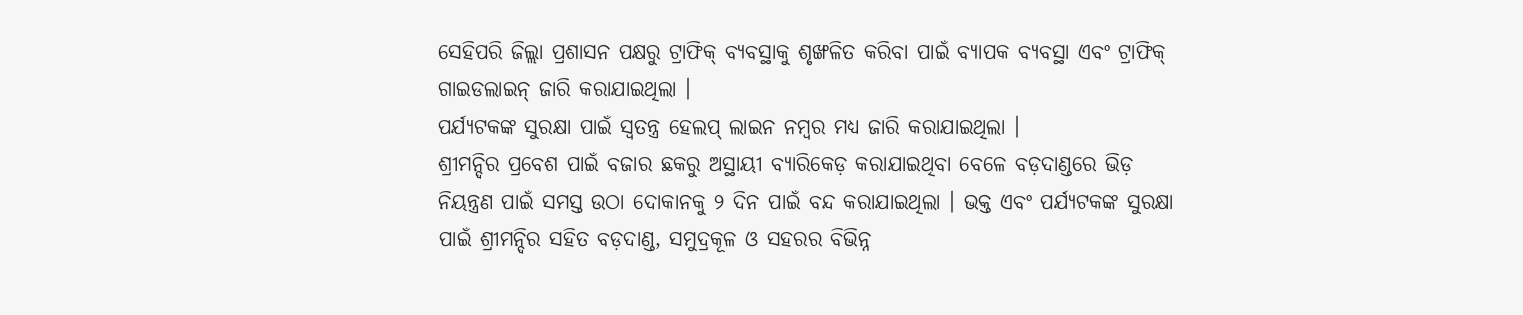ସେହିପରି ଜିଲ୍ଲା ପ୍ରଶାସନ ପକ୍ଷରୁ ଟ୍ରାଫିକ୍ ବ୍ୟବସ୍ଥାକୁ ଶୃଙ୍ଖଳିତ କରିବା ପାଇଁ ବ୍ୟାପକ ବ୍ୟବସ୍ଥା ଏବଂ ଟ୍ରାଫିକ୍ ଗାଇଡଲାଇନ୍ ଜାରି କରାଯାଇଥିଲା ।
ପର୍ଯ୍ୟଟକଙ୍କ ସୁରକ୍ଷା ପାଇଁ ସ୍ବତନ୍ତ୍ର ହେଲପ୍ ଲାଇନ ନମ୍ବର ମଧ୍ୟ ଜାରି କରାଯାଇଥିଲା ।
ଶ୍ରୀମନ୍ଦିର ପ୍ରବେଶ ପାଇଁ ବଜାର ଛକରୁ ଅସ୍ଥାୟୀ ବ୍ୟାରିକେଡ଼ କରାଯାଇଥିବା ବେଳେ ବଡ଼ଦାଣ୍ଡରେ ଭିଡ଼ ନିୟନ୍ତ୍ରଣ ପାଇଁ ସମସ୍ତ ଉଠା ଦୋକାନକୁ ୨ ଦିନ ପାଇଁ ବନ୍ଦ କରାଯାଇଥିଲା । ଭକ୍ତ ଏବଂ ପର୍ଯ୍ୟଟକଙ୍କ ସୁରକ୍ଷା ପାଇଁ ଶ୍ରୀମନ୍ଦିର ସହିତ ବଡ଼ଦାଣ୍ଡ, ସମୁଦ୍ରକୂଳ ଓ ସହରର ବିଭିନ୍ନ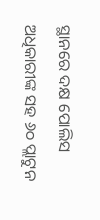ସ୍ଥାନରେ ଦକ୍ଷ ପୋଲିସ ଅଧିକାରୀଙ୍କ ସହ ୬୦ ପ୍ଲାଟୁନ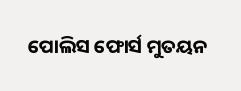ପୋଲିସ ଫୋର୍ସ ମୁତୟନ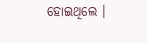ହୋଇଥିଲେ ।